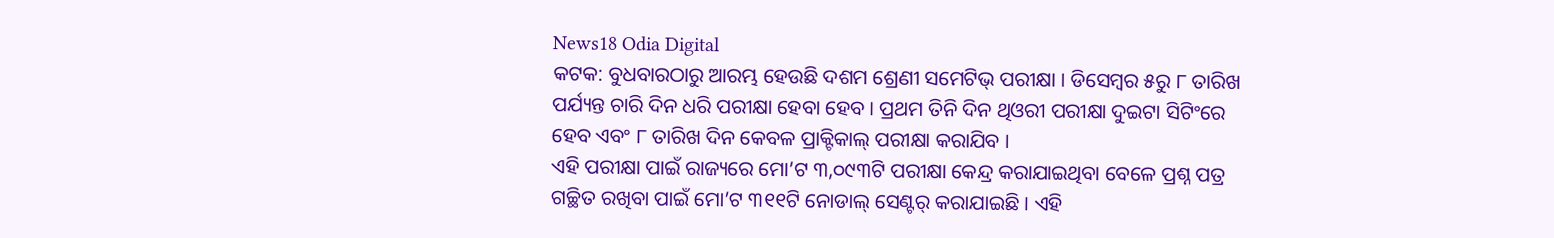News18 Odia Digital
କଟକ: ବୁଧବାରଠାରୁ ଆରମ୍ଭ ହେଉଛି ଦଶମ ଶ୍ରେଣୀ ସମେଟିଭ୍ ପରୀକ୍ଷା । ଡିସେମ୍ବର ୫ରୁ ୮ ତାରିଖ ପର୍ଯ୍ୟନ୍ତ ଚାରି ଦିନ ଧରି ପରୀକ୍ଷା ହେବା ହେବ । ପ୍ରଥମ ତିନି ଦିନ ଥିଓରୀ ପରୀକ୍ଷା ଦୁଇଟା ସିଟିଂରେ ହେବ ଏବଂ ୮ ତାରିଖ ଦିନ କେବଳ ପ୍ରାକ୍ଟିକାଲ୍ ପରୀକ୍ଷା କରାଯିବ ।
ଏହି ପରୀକ୍ଷା ପାଇଁ ରାଜ୍ୟରେ ମୋ’ଟ ୩,୦୯୩ଟି ପରୀକ୍ଷା କେନ୍ଦ୍ର କରାଯାଇଥିବା ବେଳେ ପ୍ରଶ୍ନ ପତ୍ର ଗଚ୍ଛିତ ରଖିବା ପାଇଁ ମୋ’ଟ ୩୧୧ଟି ନୋଡାଲ୍ ସେଣ୍ଟର୍ କରାଯାଇଛି । ଏହି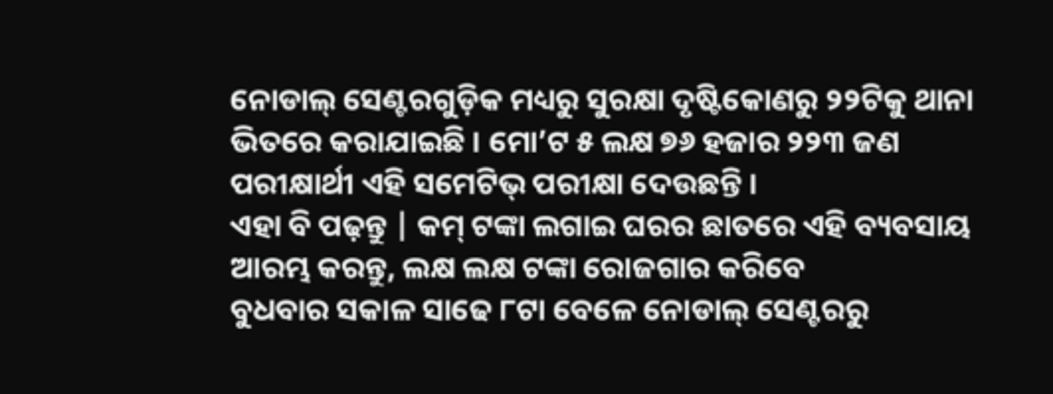ନୋଡାଲ୍ ସେଣ୍ଟରଗୁଡ଼ିକ ମଧ୍ୟରୁ ସୁରକ୍ଷା ଦୃଷ୍ଟିକୋଣରୁ ୨୨ଟିକୁ ଥାନା ଭିତରେ କରାଯାଇଛି । ମୋ’ଟ ୫ ଲକ୍ଷ ୭୬ ହଜାର ୨୨୩ ଜଣ ପରୀକ୍ଷାର୍ଥୀ ଏହି ସମେଟିଭ୍ ପରୀକ୍ଷା ଦେଉଛନ୍ତି ।
ଏହା ବି ପଢ଼ନ୍ତୁ | କମ୍ ଟଙ୍କା ଲଗାଇ ଘରର ଛାତରେ ଏହି ବ୍ୟବସାୟ ଆରମ୍ଭ କରନ୍ତୁ, ଲକ୍ଷ ଲକ୍ଷ ଟଙ୍କା ରୋଜଗାର କରିବେ
ବୁଧବାର ସକାଳ ସାଢେ ୮ଟା ବେଳେ ନୋଡାଲ୍ ସେଣ୍ଟରରୁ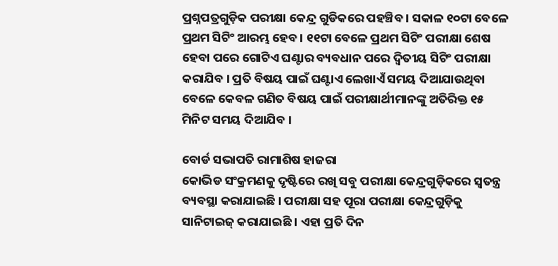ପ୍ରଶ୍ନପତ୍ରଗୁଡ଼ିକ ପରୀକ୍ଷା କେନ୍ଦ୍ର ଗୁଡିକରେ ପହଞ୍ଚିବ । ସକାଳ ୧୦ଟା ବେଳେ ପ୍ରଥମ ସିଟିଂ ଆରମ୍ଭ ହେବ । ୧୧ଟା ବେଳେ ପ୍ରଥମ ସିଟିଂ ପରୀକ୍ଷା ଶେଷ ହେବା ପରେ ଗୋଟିଏ ଘଣ୍ଟାର ବ୍ୟବଧାନ ପରେ ଦ୍ବିତୀୟ ସିଟିଂ ପରୀକ୍ଷା କରାଯିବ । ପ୍ରତି ବିଷୟ ପାଇଁ ଘଣ୍ଟାଏ ଲେଖାଏଁ ସମୟ ଦିଆଯାଉଥିବା ବେଳେ କେବଳ ଗଣିତ ବିଷୟ ପାଇଁ ପରୀକ୍ଷାର୍ଥୀମାନଙ୍କୁ ଅତିରିକ୍ତ ୧୫ ମିନିଟ ସମୟ ଦିଆଯିବ ।

ବୋର୍ଡ ସଭାପତି ରାମାଶିଷ ହାଜରା
କୋଭିଡ ସଂକ୍ରମଣକୁ ଦୃଷ୍ଟିରେ ରଖି ସବୁ ପରୀକ୍ଷା କେନ୍ଦ୍ରଗୁଡ଼ିକରେ ସ୍ବତନ୍ତ୍ର ବ୍ୟବସ୍ଥା କରାଯାଇଛି । ପରୀକ୍ଷା ସହ ପୂରା ପରୀକ୍ଷା କେନ୍ଦ୍ରଗୁଡ଼ିକୁ ସାନିଟାଇଜ୍ କରାଯାଇଛି । ଏହା ପ୍ରତି ଦିନ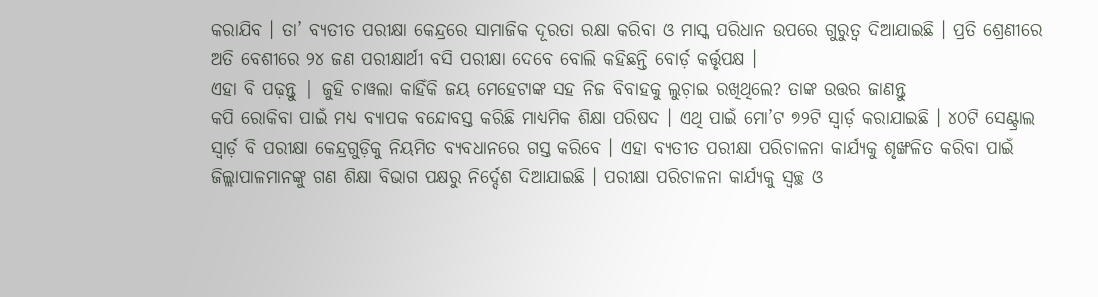କରାଯିବ । ତା’ ବ୍ୟତୀତ ପରୀକ୍ଷା କେନ୍ଦ୍ରରେ ସାମାଜିକ ଦୂରତା ରକ୍ଷା କରିବା ଓ ମାସ୍କ ପରିଧାନ ଉପରେ ଗୁରୁତ୍ୱ ଦିଆଯାଇଛି । ପ୍ରତି ଶ୍ରେଣୀରେ ଅତି ବେଶୀରେ ୨୪ ଜଣ ପରୀକ୍ଷାର୍ଥୀ ବସି ପରୀକ୍ଷା ଦେବେ ବୋଲି କହିଛନ୍ତି ବୋର୍ଡ଼ କର୍ତ୍ତୃପକ୍ଷ ।
ଏହା ବି ପଢ଼ନ୍ତୁ | ଜୁହି ଚାୱଲା କାହିଁକି ଜୟ ମେହେଟାଙ୍କ ସହ ନିଜ ବିବାହକୁ ଲୁଚ଼ାଇ ରଖିଥିଲେ? ତାଙ୍କ ଉତ୍ତର ଜାଣନ୍ତୁ
କପି ରୋକିବା ପାଇଁ ମଧ୍ୟ ବ୍ୟାପକ ବନ୍ଦୋବସ୍ତ କରିଛି ମାଧ୍ୟମିକ ଶିକ୍ଷା ପରିଷଦ । ଏଥି ପାଇଁ ମୋ’ଟ ୭୨ଟି ସ୍ବାର୍ଡ଼ କରାଯାଇଛି । ୪୦ଟି ସେଣ୍ଟ୍ରାଲ ସ୍ବାର୍ଡ଼ ବି ପରୀକ୍ଷା କେନ୍ଦ୍ରଗୁଡ଼ିକୁ ନିୟମିତ ବ୍ୟବଧାନରେ ଗସ୍ତ କରିବେ । ଏହା ବ୍ୟତୀତ ପରୀକ୍ଷା ପରିଚାଳନା କାର୍ଯ୍ୟକୁ ଶୃଙ୍ଖଳିତ କରିବା ପାଇଁ ଜିଲ୍ଲାପାଳମାନଙ୍କୁ ଗଣ ଶିକ୍ଷା ବିଭାଗ ପକ୍ଷରୁ ନିର୍ଦ୍ଦେଶ ଦିଆଯାଇଛି । ପରୀକ୍ଷା ପରିଚାଳନା କାର୍ଯ୍ୟକୁ ସ୍ବଚ୍ଛ ଓ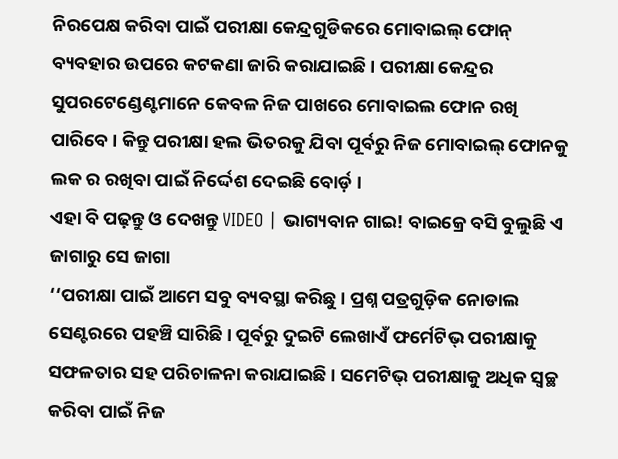ନିରପେକ୍ଷ କରିବା ପାଇଁ ପରୀକ୍ଷା କେନ୍ଦ୍ରଗୁଡିକରେ ମୋବାଇଲ୍ ଫୋନ୍ ବ୍ୟବହାର ଉପରେ କଟକଣା ଜାରି କରାଯାଇଛି । ପରୀକ୍ଷା କେନ୍ଦ୍ରର ସୁପରଟେଣ୍ଡେଣ୍ଟମାନେ କେବଳ ନିଜ ପାଖରେ ମୋବାଇଲ ଫୋନ ରଖି ପାରିବେ । କିନ୍ତୁ ପରୀକ୍ଷା ହଲ ଭିତରକୁ ଯିବା ପୂର୍ବରୁ ନିଜ ମୋବାଇଲ୍ ଫୋନକୁ ଲକ ର ରଖିବା ପାଇଁ ନିର୍ଦ୍ଦେଶ ଦେଇଛି ବୋର୍ଡ଼ ।
ଏହା ବି ପଢ଼ନ୍ତୁ ଓ ଦେଖନ୍ତୁ VIDEO | ଭାଗ୍ୟବାନ ଗାଇ! ବାଇକ୍ରେ ବସି ବୁଲୁଛି ଏ ଜାଗାରୁ ସେ ଜାଗା
‘‘ପରୀକ୍ଷା ପାଇଁ ଆମେ ସବୁ ବ୍ୟବସ୍ଥା କରିଛୁ । ପ୍ରଶ୍ନ ପତ୍ରଗୁଡ଼ିକ ନୋଡାଲ ସେଣ୍ଟରରେ ପହଞ୍ଚି ସାରିଛି । ପୂର୍ବରୁ ଦୁଇଟି ଲେଖାଏଁ ଫର୍ମେଟିଭ୍ ପରୀକ୍ଷାକୁ ସଫଳତାର ସହ ପରିଚାଳନା କରାଯାଇଛି । ସମେଟିଭ୍ ପରୀକ୍ଷାକୁ ଅଧିକ ସ୍ବଚ୍ଛ କରିବା ପାଇଁ ନିଜ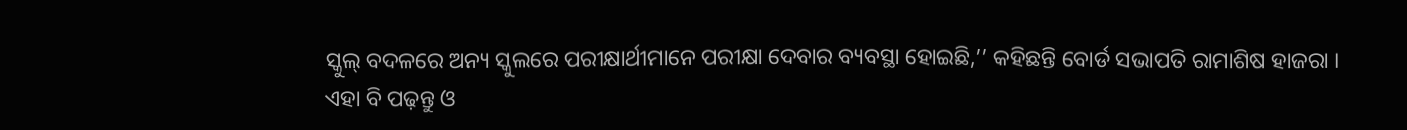ସ୍କୁଲ୍ ବଦଳରେ ଅନ୍ୟ ସ୍କୁଲରେ ପରୀକ୍ଷାର୍ଥୀମାନେ ପରୀକ୍ଷା ଦେବାର ବ୍ୟବସ୍ଥା ହୋଇଛି,’’ କହିଛନ୍ତି ବୋର୍ଡ ସଭାପତି ରାମାଶିଷ ହାଜରା ।
ଏହା ବି ପଢ଼ନ୍ତୁ ଓ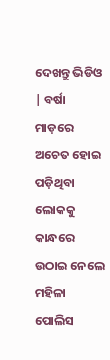ଦେଖନ୍ତୁ ଭିଡିଓ | ବର୍ଷା ମାଡ଼ରେ ଅଚେତ ହୋଇ ପଡ଼ିଥିବା ଲୋକକୁ କାନ୍ଧରେ ଉଠାଇ ନେଲେ ମହିଳା ପୋଲିସ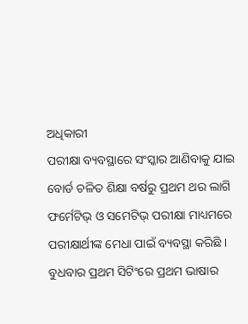ଅଧିକାରୀ
ପରୀକ୍ଷା ବ୍ୟବସ୍ଥାରେ ସଂସ୍କାର ଆଣିବାକୁ ଯାଇ ବୋର୍ଡ ଚଳିତ ଶିକ୍ଷା ବର୍ଷରୁ ପ୍ରଥମ ଥର ଲାଗି ଫର୍ମେଟିଭ୍ ଓ ସମେଟିଭ୍ ପରୀକ୍ଷା ମାଧ୍ୟମରେ ପରୀକ୍ଷାର୍ଥୀଙ୍କ ମେଧା ପାଇଁ ବ୍ୟବସ୍ଥା କରିଛି । ବୁଧବାର ପ୍ରଥମ ସିଟିଂରେ ପ୍ରଥମ ଭାଷାର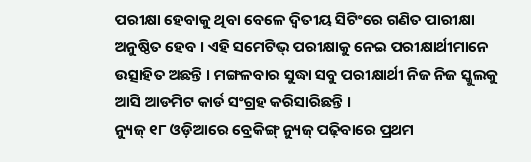ପରୀକ୍ଷା ହେବାକୁ ଥିବା ବେଳେ ଦ୍ବିତୀୟ ସିଟିଂରେ ଗଣିତ ପାରୀକ୍ଷା ଅନୁଷ୍ଠିତ ହେବ । ଏହି ସମେଟିଭ୍ ପରୀକ୍ଷାକୁ ନେଇ ପରୀକ୍ଷାର୍ଥୀମାନେ ଉତ୍ସାହିତ ଅଛନ୍ତି । ମଙ୍ଗଳବାର ସୁଦ୍ଧା ସବୁ ପରୀକ୍ଷାର୍ଥୀ ନିଜ ନିଜ ସ୍କୁଲକୁ ଆସି ଆଡମିଟ କାର୍ଡ ସଂଗ୍ରହ କରିସାରିଛନ୍ତି ।
ନ୍ୟୁଜ୍ ୧୮ ଓଡ଼ିଆରେ ବ୍ରେକିଙ୍ଗ୍ ନ୍ୟୁଜ୍ ପଢ଼ିବାରେ ପ୍ରଥମ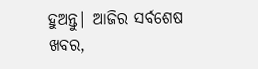ହୁଅନ୍ତୁ| ଆଜିର ସର୍ବଶେଷ ଖବର,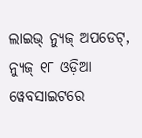ଲାଇଭ୍ ନ୍ୟୁଜ୍ ଅପଡେଟ୍, ନ୍ୟୁଜ୍ ୧୮ ଓଡ଼ିଆ ୱେବସାଇଟରେ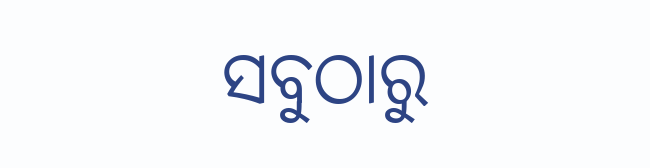ସବୁଠାରୁ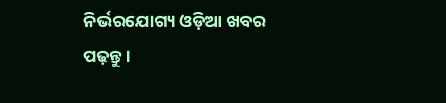ନିର୍ଭରଯୋଗ୍ୟ ଓଡ଼ିଆ ଖବର ପଢ଼ନ୍ତୁ ।